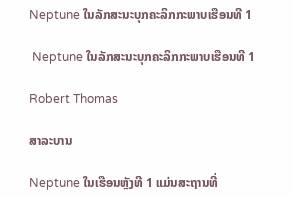Neptune ໃນລັກສະນະບຸກຄະລິກກະພາບເຮືອນທີ 1

 Neptune ໃນລັກສະນະບຸກຄະລິກກະພາບເຮືອນທີ 1

Robert Thomas

ສາລະບານ

Neptune ໃນເຮືອນຫຼັງທີ 1 ແມ່ນສະຖານທີ່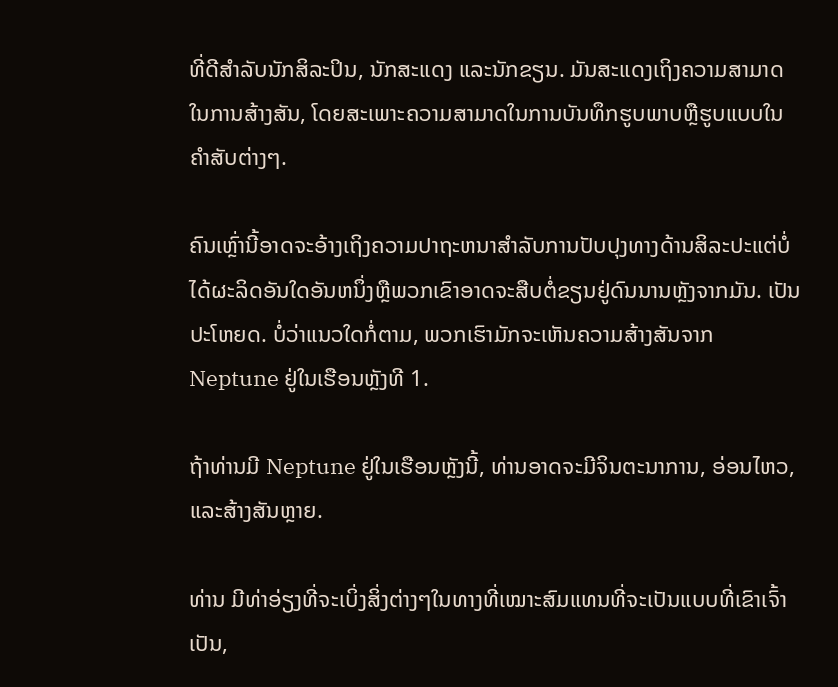ທີ່ດີສຳລັບນັກສິລະປິນ, ນັກສະແດງ ແລະນັກຂຽນ. ມັນສະແດງເຖິງຄວາມສາມາດໃນການສ້າງສັນ, ໂດຍສະເພາະຄວາມສາມາດໃນການບັນທຶກຮູບພາບຫຼືຮູບແບບໃນຄໍາສັບຕ່າງໆ.

ຄົນເຫຼົ່ານີ້ອາດຈະອ້າງເຖິງຄວາມປາຖະຫນາສໍາລັບການປັບປຸງທາງດ້ານສິລະປະແຕ່ບໍ່ໄດ້ຜະລິດອັນໃດອັນຫນຶ່ງຫຼືພວກເຂົາອາດຈະສືບຕໍ່ຂຽນຢູ່ດົນນານຫຼັງຈາກມັນ. ເປັນປະໂຫຍດ. ບໍ່ວ່າແນວໃດກໍ່ຕາມ, ພວກເຮົາມັກຈະເຫັນຄວາມສ້າງສັນຈາກ Neptune ຢູ່ໃນເຮືອນຫຼັງທີ 1.

ຖ້າທ່ານມີ Neptune ຢູ່ໃນເຮືອນຫຼັງນີ້, ທ່ານອາດຈະມີຈິນຕະນາການ, ອ່ອນໄຫວ, ແລະສ້າງສັນຫຼາຍ.

ທ່ານ ມີທ່າອ່ຽງທີ່ຈະເບິ່ງສິ່ງຕ່າງໆໃນທາງທີ່ເໝາະສົມແທນທີ່ຈະເປັນແບບທີ່ເຂົາເຈົ້າເປັນ,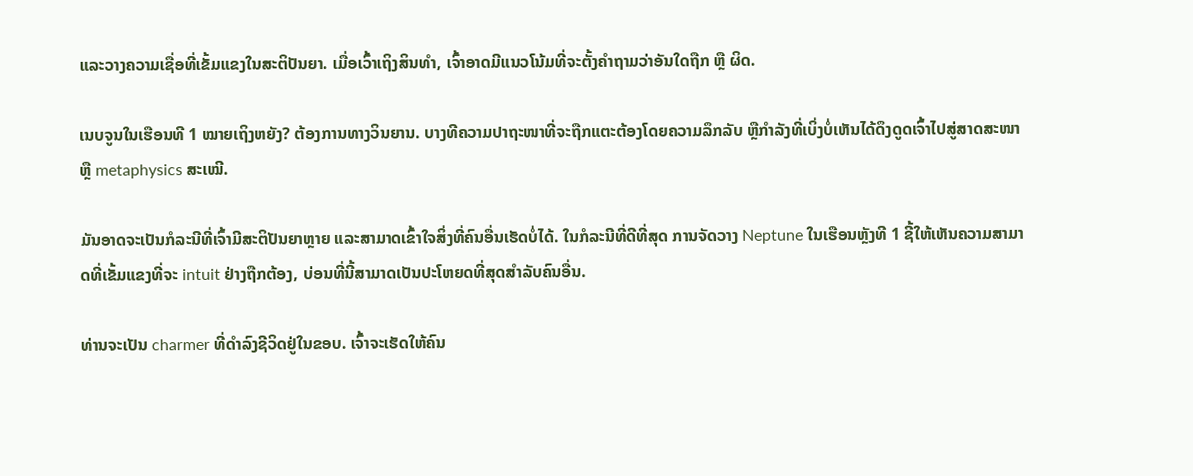ແລະວາງຄວາມເຊື່ອທີ່ເຂັ້ມແຂງໃນສະຕິປັນຍາ. ເມື່ອເວົ້າເຖິງສິນທຳ, ເຈົ້າອາດມີແນວໂນ້ມທີ່ຈະຕັ້ງຄຳຖາມວ່າອັນໃດຖືກ ຫຼື ຜິດ.

ເນບຈູນໃນເຮືອນທີ 1 ໝາຍເຖິງຫຍັງ? ຕ້ອງການທາງວິນຍານ. ບາງທີຄວາມປາຖະໜາທີ່ຈະຖືກແຕະຕ້ອງໂດຍຄວາມລຶກລັບ ຫຼືກຳລັງທີ່ເບິ່ງບໍ່ເຫັນໄດ້ດຶງດູດເຈົ້າໄປສູ່ສາດສະໜາ ຫຼື metaphysics ສະເໝີ.

ມັນອາດຈະເປັນກໍລະນີທີ່ເຈົ້າມີສະຕິປັນຍາຫຼາຍ ແລະສາມາດເຂົ້າໃຈສິ່ງທີ່ຄົນອື່ນເຮັດບໍ່ໄດ້. ໃນກໍລະນີທີ່ດີທີ່ສຸດ ການຈັດວາງ Neptune ໃນເຮືອນຫຼັງທີ 1 ຊີ້ໃຫ້ເຫັນຄວາມສາມາດທີ່ເຂັ້ມແຂງທີ່ຈະ intuit ຢ່າງຖືກຕ້ອງ, ບ່ອນທີ່ນີ້ສາມາດເປັນປະໂຫຍດທີ່ສຸດສໍາລັບຄົນອື່ນ.

ທ່ານຈະເປັນ charmer ທີ່ດໍາລົງຊີວິດຢູ່ໃນຂອບ. ເຈົ້າຈະເຮັດໃຫ້ຄົນ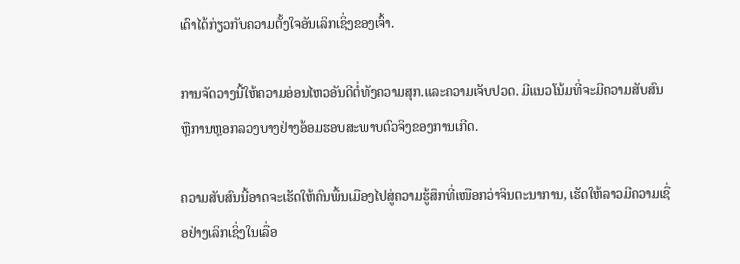ເດົາໄດ້ກ່ຽວກັບຄວາມຕັ້ງໃຈອັນເລິກເຊິ່ງຂອງເຈົ້າ.

ການຈັດວາງນີ້ໃຫ້ຄວາມອ່ອນໄຫວອັນດີຕໍ່ທັງຄວາມສຸກ.ແລະຄວາມເຈັບປວດ. ມີແນວໂນ້ມທີ່ຈະມີຄວາມສັບສົນ ຫຼືການຫຼອກລວງບາງຢ່າງອ້ອມຮອບສະພາບຕົວຈິງຂອງການເກີດ.

ຄວາມສັບສົນນີ້ອາດຈະເຮັດໃຫ້ຄົນພື້ນເມືອງໄປສູ່ຄວາມຮູ້ສຶກທີ່ເໜືອກວ່າຈິນຕະນາການ, ເຮັດໃຫ້ລາວມີຄວາມເຊື່ອຢ່າງເລິກເຊິ່ງໃນເລື່ອ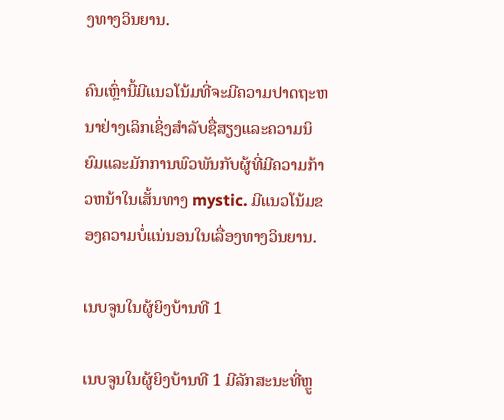ງທາງວິນຍານ.

ຄົນເຫຼົ່ານີ້ມີແນວໂນ້ມທີ່ຈະມີຄວາມປາດຖະຫນາຢ່າງເລິກເຊິ່ງສໍາລັບຊື່ສຽງແລະຄວາມນິຍົມແລະມັກການພົວພັນກັບຜູ້ທີ່ມີຄວາມກ້າວຫນ້າໃນເສັ້ນທາງ mystic. ມີແນວໂນ້ມຂອງຄວາມບໍ່ແນ່ນອນໃນເລື່ອງທາງວິນຍານ.

ເນບຈູນໃນຜູ້ຍິງບ້ານທີ 1

ເນບຈູນໃນຜູ້ຍິງບ້ານທີ 1 ມີລັກສະນະທີ່ຫຼູ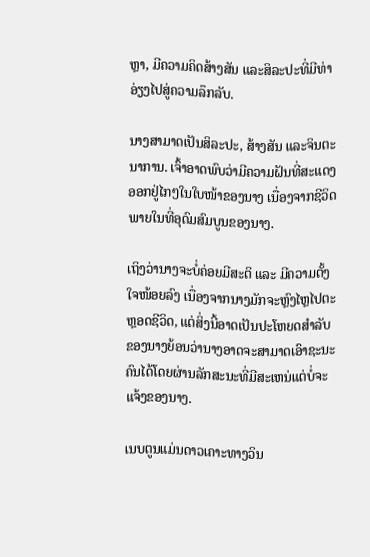ຫຼາ, ມີຄວາມຄິດສ້າງສັນ ແລະສິລະປະທີ່ມີທ່າອ່ຽງໄປສູ່ຄວາມລຶກລັບ.

ນາງສາມາດເປັນສິລະປະ, ສ້າງສັນ ແລະຈິນຕະນາການ. ເຈົ້າອາດພົບວ່າມີຄວາມຝັນທີ່ສະແດງອອກຢູ່ໄກໆໃນໃບໜ້າຂອງນາງ ເນື່ອງຈາກຊີວິດພາຍໃນທີ່ອຸດົມສົມບູນຂອງນາງ.

ເຖິງວ່ານາງຈະບໍ່ຄ່ອຍມີສະຕິ ແລະ ມີຄວາມຕັ້ງໃຈໜ້ອຍລົງ ເນື່ອງຈາກນາງມັກຈະຫຼົງໄຫຼໄປຕະຫຼອດຊີວິດ, ແຕ່ສິ່ງນີ້ອາດເປັນປະໂຫຍດສຳລັບ ຂອງນາງຍ້ອນວ່ານາງອາດຈະສາມາດເອົາຊະນະຄົນໄດ້ໂດຍຜ່ານລັກສະນະທີ່ມີສະເຫນ່ແຕ່ບໍ່ຈະແຈ້ງຂອງນາງ.

ເນບຕູນແມ່ນດາວເຄາະທາງວິນ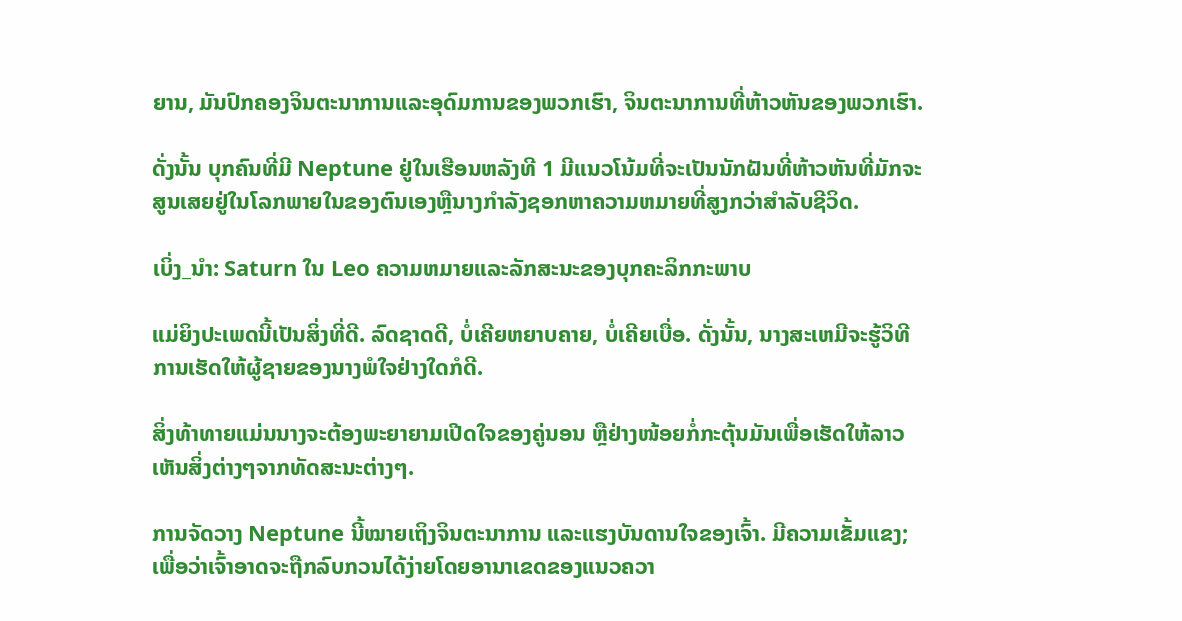ຍານ, ມັນປົກຄອງຈິນຕະນາການແລະອຸດົມການຂອງພວກເຮົາ, ຈິນຕະນາການທີ່ຫ້າວຫັນຂອງພວກເຮົາ.

ດັ່ງນັ້ນ ບຸກຄົນທີ່ມີ Neptune ຢູ່ໃນເຮືອນຫລັງທີ 1 ມີແນວໂນ້ມທີ່ຈະເປັນນັກຝັນທີ່ຫ້າວຫັນທີ່ມັກຈະສູນເສຍຢູ່ໃນໂລກພາຍໃນຂອງຕົນເອງຫຼືນາງກໍາລັງຊອກຫາຄວາມຫມາຍທີ່ສູງກວ່າສໍາລັບຊີວິດ.

ເບິ່ງ_ນຳ: Saturn ໃນ Leo ຄວາມຫມາຍແລະລັກສະນະຂອງບຸກຄະລິກກະພາບ

ແມ່ຍິງປະເພດນີ້ເປັນສິ່ງທີ່ດີ. ລົດຊາດດີ, ບໍ່ເຄີຍຫຍາບຄາຍ, ບໍ່ເຄີຍເບື່ອ. ດັ່ງນັ້ນ, ນາງສະເຫມີຈະຮູ້ວິທີການເຮັດໃຫ້ຜູ້ຊາຍຂອງນາງພໍໃຈຢ່າງໃດກໍດີ.

ສິ່ງທ້າທາຍແມ່ນນາງຈະຕ້ອງພະຍາຍາມເປີດໃຈຂອງຄູ່ນອນ ຫຼືຢ່າງໜ້ອຍກໍ່ກະຕຸ້ນມັນເພື່ອເຮັດໃຫ້ລາວເຫັນສິ່ງຕ່າງໆຈາກທັດສະນະຕ່າງໆ.

ການຈັດວາງ Neptune ນີ້ໝາຍເຖິງຈິນຕະນາການ ແລະແຮງບັນດານໃຈຂອງເຈົ້າ. ມີຄວາມເຂັ້ມແຂງ; ເພື່ອວ່າເຈົ້າອາດຈະຖືກລົບກວນໄດ້ງ່າຍໂດຍອານາເຂດຂອງແນວຄວາ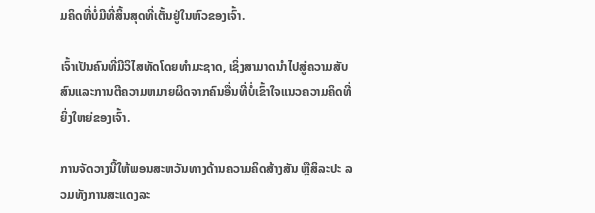ມຄິດທີ່ບໍ່ມີທີ່ສິ້ນສຸດທີ່ເຕັ້ນຢູ່ໃນຫົວຂອງເຈົ້າ.

ເຈົ້າເປັນຄົນທີ່ມີວິໄສທັດໂດຍທໍາມະຊາດ, ເຊິ່ງສາມາດນໍາໄປສູ່ຄວາມສັບສົນແລະການຕີຄວາມຫມາຍຜິດຈາກຄົນອື່ນທີ່ບໍ່ເຂົ້າໃຈແນວຄວາມຄິດທີ່ຍິ່ງໃຫຍ່ຂອງເຈົ້າ.

ການຈັດວາງນີ້ໃຫ້ພອນສະຫວັນທາງດ້ານຄວາມຄິດສ້າງສັນ ຫຼືສິລະປະ ລວມທັງການສະແດງລະ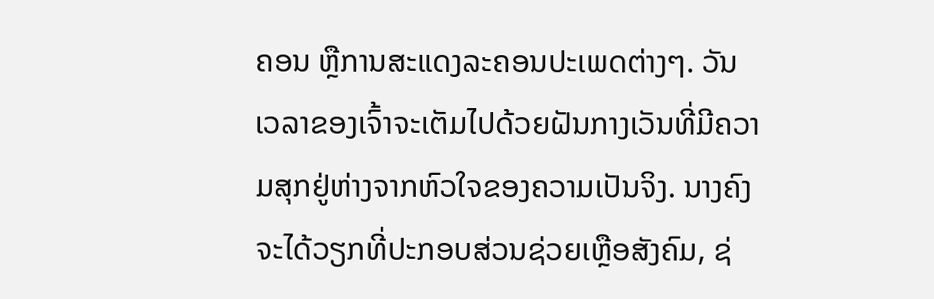ຄອນ ຫຼືການສະແດງລະຄອນປະເພດຕ່າງໆ. ວັນເວລາຂອງເຈົ້າຈະເຕັມໄປດ້ວຍຝັນກາງເວັນທີ່ມີຄວາມສຸກຢູ່ຫ່າງຈາກຫົວໃຈຂອງຄວາມເປັນຈິງ. ນາງຄົງຈະໄດ້ວຽກທີ່ປະກອບສ່ວນຊ່ວຍເຫຼືອສັງຄົມ, ຊ່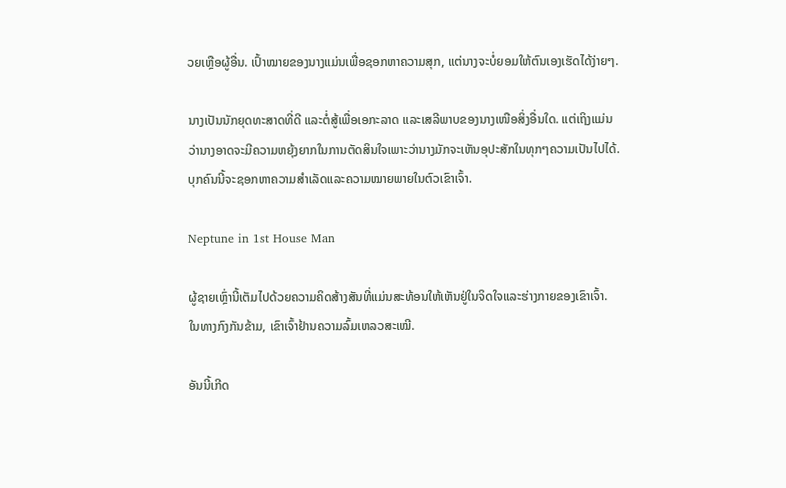ວຍເຫຼືອຜູ້ອື່ນ. ເປົ້າໝາຍຂອງນາງແມ່ນເພື່ອຊອກຫາຄວາມສຸກ, ແຕ່ນາງຈະບໍ່ຍອມໃຫ້ຕົນເອງເຮັດໄດ້ງ່າຍໆ.

ນາງເປັນນັກຍຸດທະສາດທີ່ດີ ແລະຕໍ່ສູ້ເພື່ອເອກະລາດ ແລະເສລີພາບຂອງນາງເໜືອສິ່ງອື່ນໃດ. ແຕ່ເຖິງແມ່ນວ່ານາງອາດຈະມີຄວາມຫຍຸ້ງຍາກໃນການຕັດສິນໃຈເພາະວ່ານາງມັກຈະເຫັນອຸປະສັກໃນທຸກໆຄວາມເປັນໄປໄດ້. ບຸກຄົນນີ້ຈະຊອກຫາຄວາມສຳເລັດແລະຄວາມໝາຍພາຍໃນຕົວເຂົາເຈົ້າ.

Neptune in 1st House Man

ຜູ້ຊາຍເຫຼົ່ານີ້ເຕັມໄປດ້ວຍຄວາມຄິດສ້າງສັນທີ່ແມ່ນສະທ້ອນໃຫ້ເຫັນຢູ່ໃນຈິດໃຈແລະຮ່າງກາຍຂອງເຂົາເຈົ້າ. ໃນທາງກົງກັນຂ້າມ, ເຂົາເຈົ້າຢ້ານຄວາມລົ້ມເຫລວສະເໝີ.

ອັນນີ້ເກີດ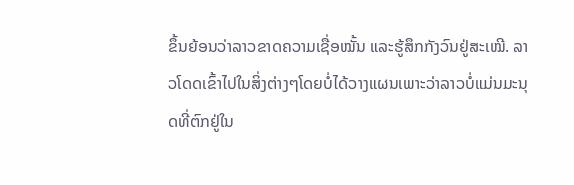ຂຶ້ນຍ້ອນວ່າລາວຂາດຄວາມເຊື່ອໝັ້ນ ແລະຮູ້ສຶກກັງວົນຢູ່ສະເໝີ. ລາວໂດດເຂົ້າໄປໃນສິ່ງຕ່າງໆໂດຍບໍ່ໄດ້ວາງແຜນເພາະວ່າລາວບໍ່ແມ່ນມະນຸດທີ່ຕົກຢູ່ໃນ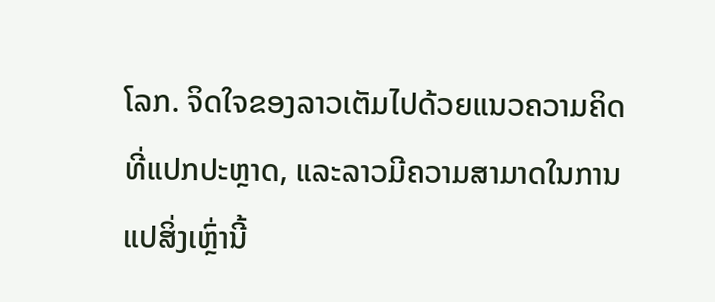ໂລກ. ຈິດໃຈຂອງລາວເຕັມໄປດ້ວຍແນວຄວາມຄິດທີ່ແປກປະຫຼາດ, ແລະລາວມີຄວາມສາມາດໃນການແປສິ່ງເຫຼົ່ານີ້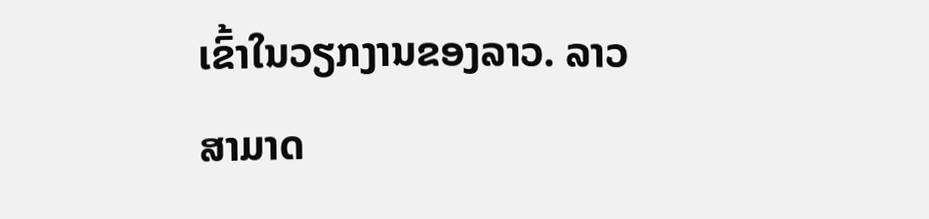ເຂົ້າໃນວຽກງານຂອງລາວ. ລາວສາມາດ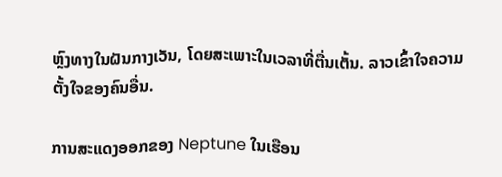ຫຼົງທາງໃນຝັນກາງເວັນ, ໂດຍສະເພາະໃນເວລາທີ່ຕື່ນເຕັ້ນ. ລາວເຂົ້າໃຈຄວາມຕັ້ງໃຈຂອງຄົນອື່ນ.

ການສະແດງອອກຂອງ Neptune ໃນເຮືອນ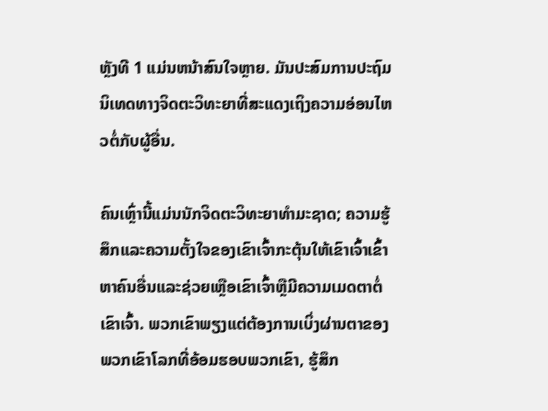ຫຼັງທີ 1 ແມ່ນຫນ້າສົນໃຈຫຼາຍ. ມັນປະສົມການປະຖົມນິເທດທາງຈິດຕະວິທະຍາທີ່ສະແດງເຖິງຄວາມອ່ອນໄຫວຕໍ່ກັບຜູ້ອື່ນ.

ຄົນເຫຼົ່ານີ້ແມ່ນນັກຈິດຕະວິທະຍາທໍາມະຊາດ; ຄວາມຮູ້ສຶກແລະຄວາມຕັ້ງໃຈຂອງເຂົາເຈົ້າກະຕຸ້ນໃຫ້ເຂົາເຈົ້າເຂົ້າຫາຄົນອື່ນແລະຊ່ວຍເຫຼືອເຂົາເຈົ້າຫຼືມີຄວາມເມດຕາຕໍ່ເຂົາເຈົ້າ. ພວກເຂົາພຽງແຕ່ຕ້ອງການເບິ່ງຜ່ານຕາຂອງພວກເຂົາໂລກທີ່ອ້ອມຮອບພວກເຂົາ, ຮູ້ສຶກ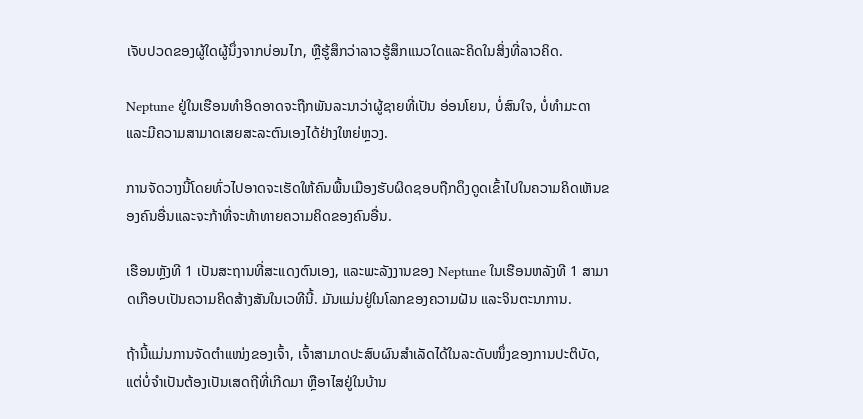ເຈັບປວດຂອງຜູ້ໃດຜູ້ນຶ່ງຈາກບ່ອນໄກ, ຫຼືຮູ້ສຶກວ່າລາວຮູ້ສຶກແນວໃດແລະຄິດໃນສິ່ງທີ່ລາວຄິດ.

Neptune ຢູ່ໃນເຮືອນທໍາອິດອາດຈະຖືກພັນລະນາວ່າຜູ້ຊາຍທີ່ເປັນ ອ່ອນໂຍນ, ບໍ່ສົນໃຈ, ບໍ່ທໍາມະດາ ແລະມີຄວາມສາມາດເສຍສະລະຕົນເອງໄດ້ຢ່າງໃຫຍ່ຫຼວງ.

ການຈັດວາງນີ້ໂດຍທົ່ວໄປອາດຈະເຮັດໃຫ້ຄົນພື້ນເມືອງຮັບຜິດຊອບຖືກດຶງດູດເຂົ້າໄປໃນຄວາມຄິດເຫັນຂອງຄົນອື່ນແລະຈະກ້າທີ່ຈະທ້າທາຍຄວາມຄິດຂອງຄົນອື່ນ.

ເຮືອນຫຼັງທີ 1 ເປັນສະຖານທີ່ສະແດງຕົນເອງ, ແລະພະລັງງານຂອງ Neptune ໃນເຮືອນຫລັງທີ 1 ສາມາດເກືອບເປັນຄວາມຄິດສ້າງສັນໃນເວທີນີ້. ມັນແມ່ນຢູ່ໃນໂລກຂອງຄວາມຝັນ ແລະຈິນຕະນາການ.

ຖ້ານີ້ແມ່ນການຈັດຕໍາແໜ່ງຂອງເຈົ້າ, ເຈົ້າສາມາດປະສົບຜົນສໍາເລັດໄດ້ໃນລະດັບໜຶ່ງຂອງການປະຕິບັດ, ແຕ່ບໍ່ຈໍາເປັນຕ້ອງເປັນເສດຖີທີ່ເກີດມາ ຫຼືອາໄສຢູ່ໃນບ້ານ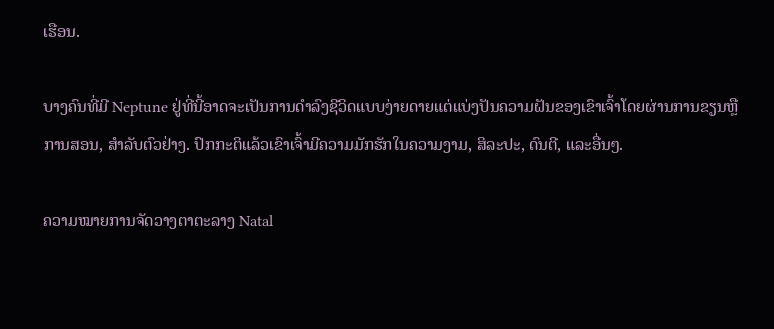ເຮືອນ.

ບາງຄົນທີ່ມີ Neptune ຢູ່ທີ່ນີ້ອາດຈະເປັນການດໍາລົງຊີວິດແບບງ່າຍດາຍແຕ່ແບ່ງປັນຄວາມຝັນຂອງເຂົາເຈົ້າໂດຍຜ່ານການຂຽນຫຼືການສອນ, ສໍາລັບຕົວຢ່າງ. ປົກກະຕິແລ້ວເຂົາເຈົ້າມີຄວາມມັກຮັກໃນຄວາມງາມ, ສິລະປະ, ດົນຕີ, ແລະອື່ນໆ.

ຄວາມໝາຍການຈັດວາງຕາຕະລາງ Natal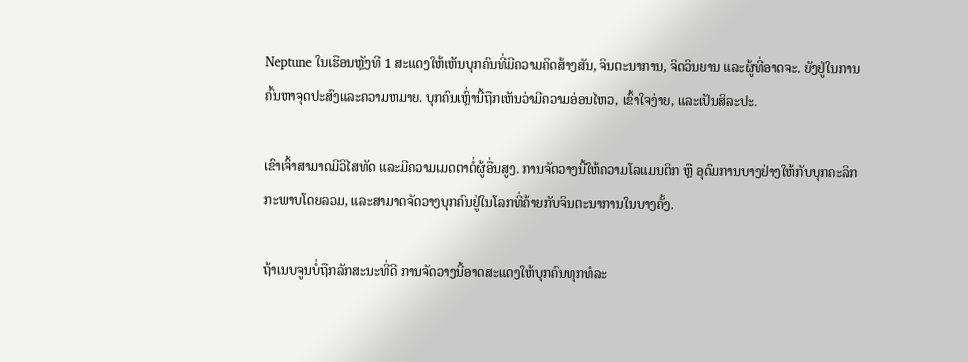Neptune ໃນເຮືອນຫຼັງທີ 1 ສະແດງໃຫ້ເຫັນບຸກຄົນທີ່ມີຄວາມຄິດສ້າງສັນ, ຈິນຕະນາການ, ຈິດວິນຍານ ແລະຜູ້ທີ່ອາດຈະ. ຍັງຢູ່ໃນການຄົ້ນຫາຈຸດປະສົງແລະຄວາມຫມາຍ. ບຸກຄົນເຫຼົ່ານີ້ຖືກເຫັນວ່າມີຄວາມອ່ອນໄຫວ, ເຂົ້າໃຈງ່າຍ, ແລະເປັນສິລະປະ.

ເຂົາເຈົ້າສາມາດມີວິໄສທັດ ແລະມີຄວາມເມດຕາຕໍ່ຜູ້ອື່ນສູງ. ການຈັດວາງນີ້ໃຫ້ຄວາມໂລແມນຕິກ ຫຼື ອຸດົມການບາງຢ່າງໃຫ້ກັບບຸກຄະລິກກະພາບໂດຍລວມ, ແລະສາມາດຈັດວາງບຸກຄົນຢູ່ໃນໂລກທີ່ຄ້າຍກັບຈິນຕະນາການໃນບາງຄັ້ງ.

ຖ້າເນບຈູນບໍ່ຖືກລັກສະນະທີ່ດີ ການຈັດວາງນີ້ອາດສະແດງໃຫ້ບຸກຄົນທຸກທໍລະ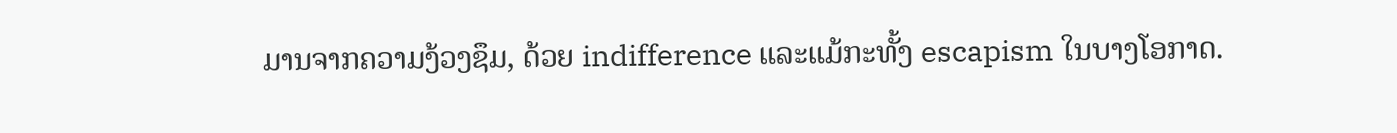ມານຈາກຄວາມງ້ວງຊຶມ, ດ້ວຍ indifference ແລະແມ້ກະທັ້ງ escapism ໃນບາງໂອກາດ.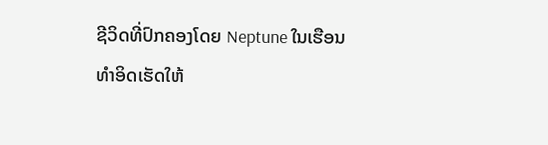ຊີວິດທີ່ປົກຄອງໂດຍ Neptune ໃນເຮືອນທໍາອິດເຮັດໃຫ້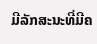ມີລັກສະນະທີ່ມີຄ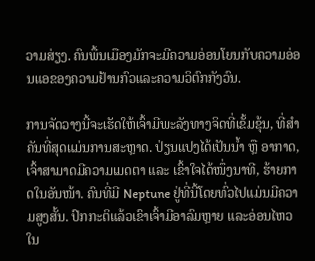ວາມສ່ຽງ. ຄົນພື້ນເມືອງມັກຈະມີຄວາມອ່ອນໂຍນກັບຄວາມອ່ອນແອຂອງຄວາມຢ້ານກົວແລະຄວາມວິຕົກກັງວົນ.

ການຈັດວາງນີ້ຈະເຮັດໃຫ້ເຈົ້າມີພະລັງທາງຈິດທີ່ເຂັ້ມຂຸ້ນ, ທີ່ສຳຄັນທີ່ສຸດແມ່ນການສະຫຼາດ. ປ່ຽນແປງໄດ້ເປັນນໍ້າ ຫຼື ອາກາດ, ເຈົ້າສາມາດມີຄວາມເມດຕາ ແລະ ເຂົ້າໃຈໄດ້ໜຶ່ງນາທີ, ຮ້າຍກາດໃນອັນໜ້າ. ຄົນທີ່ມີ Neptune ຢູ່ທີ່ນີ້ໂດຍທົ່ວໄປແມ່ນມີຄວາມສູງສັ້ນ. ປົກກະຕິແລ້ວເຂົາເຈົ້າມີອາລົມຫຼາຍ ແລະອ່ອນໄຫວໃນ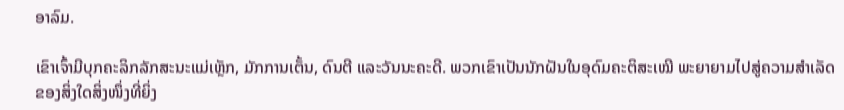ອາລົມ.

ເຂົາເຈົ້າມີບຸກຄະລິກລັກສະນະແມ່ເຫຼັກ, ມັກການເຕັ້ນ, ດົນຕີ ແລະວັນນະຄະດີ. ພວກເຂົາເປັນນັກຝັນໃນອຸດົມຄະຕິສະເໝີ ພະຍາຍາມໄປສູ່ຄວາມສຳເລັດຂອງສິ່ງໃດສິ່ງໜຶ່ງທີ່ຍິ່ງ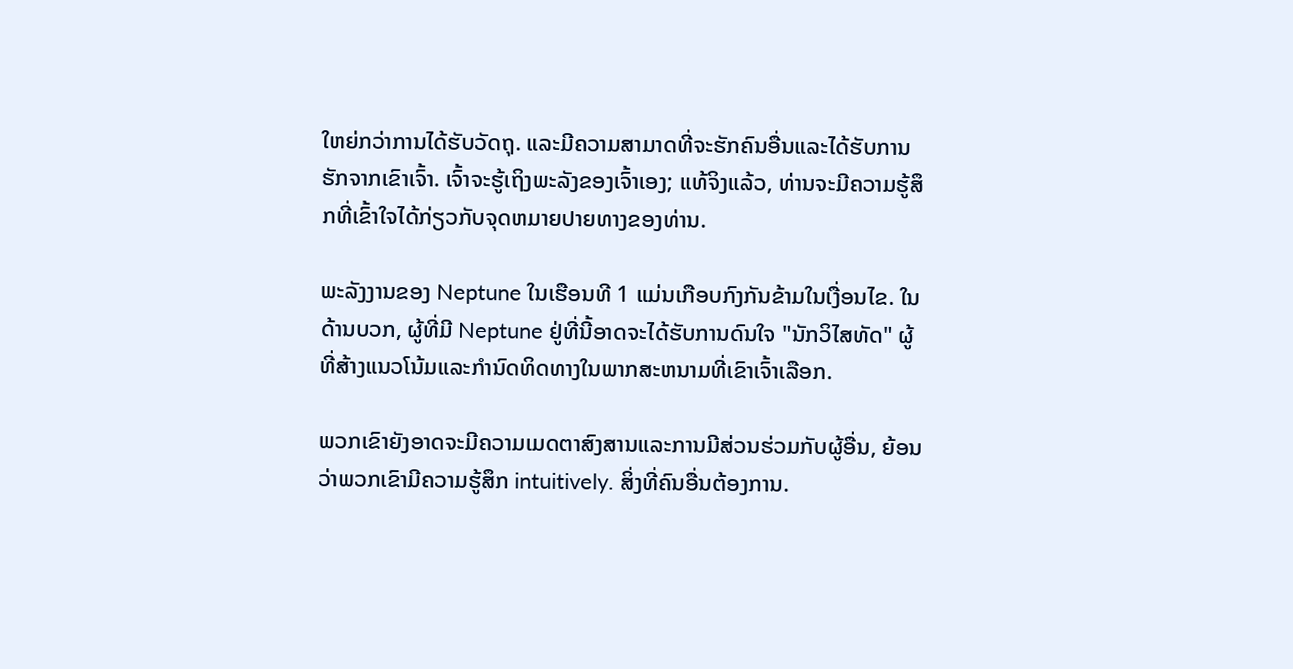ໃຫຍ່ກວ່າການໄດ້ຮັບວັດຖຸ. ແລະມີຄວາມສາມາດທີ່ຈະຮັກຄົນອື່ນແລະໄດ້ຮັບການຮັກຈາກເຂົາເຈົ້າ. ເຈົ້າຈະຮູ້ເຖິງພະລັງຂອງເຈົ້າເອງ; ແທ້ຈິງແລ້ວ, ທ່ານຈະມີຄວາມຮູ້ສຶກທີ່ເຂົ້າໃຈໄດ້ກ່ຽວກັບຈຸດຫມາຍປາຍທາງຂອງທ່ານ.

ພະລັງງານຂອງ Neptune ໃນເຮືອນທີ 1 ແມ່ນເກືອບກົງກັນຂ້າມໃນເງື່ອນໄຂ. ໃນດ້ານບວກ, ຜູ້ທີ່ມີ Neptune ຢູ່ທີ່ນີ້ອາດຈະໄດ້ຮັບການດົນໃຈ "ນັກວິໄສທັດ" ຜູ້ທີ່ສ້າງແນວໂນ້ມແລະກໍານົດທິດທາງໃນພາກສະຫນາມທີ່ເຂົາເຈົ້າເລືອກ.

ພວກເຂົາຍັງອາດຈະມີຄວາມເມດຕາສົງສານແລະການມີສ່ວນຮ່ວມກັບຜູ້ອື່ນ, ຍ້ອນວ່າພວກເຂົາມີຄວາມຮູ້ສຶກ intuitively. ສິ່ງທີ່ຄົນອື່ນຕ້ອງການ.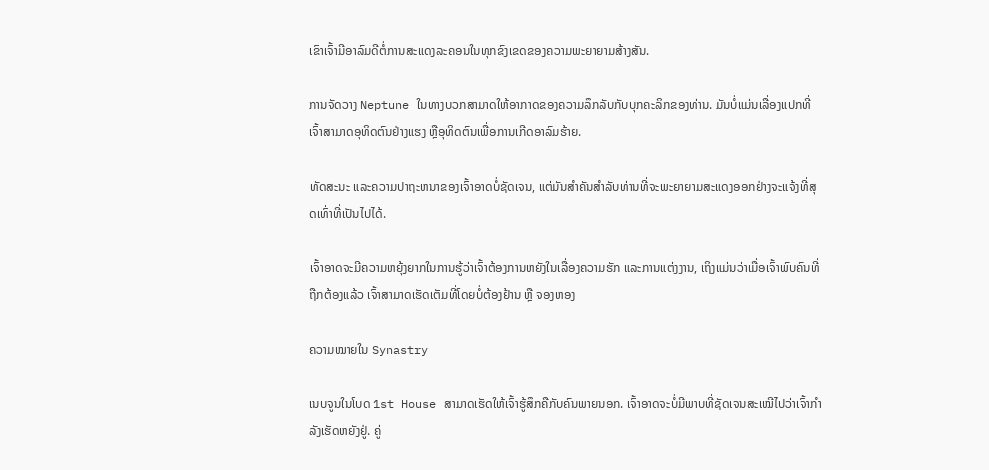ເຂົາເຈົ້າມີອາລົມດີຕໍ່ການສະແດງລະຄອນໃນທຸກຂົງເຂດຂອງຄວາມພະຍາຍາມສ້າງສັນ.

ການຈັດວາງ Neptune ໃນທາງບວກສາມາດໃຫ້ອາກາດຂອງຄວາມລຶກລັບກັບບຸກຄະລິກຂອງທ່ານ. ມັນບໍ່ແມ່ນເລື່ອງແປກທີ່ເຈົ້າສາມາດອຸທິດຕົນຢ່າງແຮງ ຫຼືອຸທິດຕົນເພື່ອການເກີດອາລົມຮ້າຍ.

ທັດສະນະ ແລະຄວາມປາຖະຫນາຂອງເຈົ້າອາດບໍ່ຊັດເຈນ, ແຕ່ມັນສໍາຄັນສໍາລັບທ່ານທີ່ຈະພະຍາຍາມສະແດງອອກຢ່າງຈະແຈ້ງທີ່ສຸດເທົ່າທີ່ເປັນໄປໄດ້.

ເຈົ້າອາດຈະມີຄວາມຫຍຸ້ງຍາກໃນການຮູ້ວ່າເຈົ້າຕ້ອງການຫຍັງໃນເລື່ອງຄວາມຮັກ ແລະການແຕ່ງງານ, ເຖິງແມ່ນວ່າເມື່ອເຈົ້າພົບຄົນທີ່ຖືກຕ້ອງແລ້ວ ເຈົ້າສາມາດເຮັດເຕັມທີ່ໂດຍບໍ່ຕ້ອງຢ້ານ ຫຼື ຈອງຫອງ

ຄວາມໝາຍໃນ Synastry

ເນບຈູນໃນໂບດ 1st House ສາມາດເຮັດໃຫ້ເຈົ້າຮູ້ສຶກຄືກັບຄົນພາຍນອກ. ເຈົ້າອາດຈະບໍ່ມີພາບທີ່ຊັດເຈນສະເໝີໄປວ່າເຈົ້າກຳລັງເຮັດຫຍັງຢູ່. ຄູ່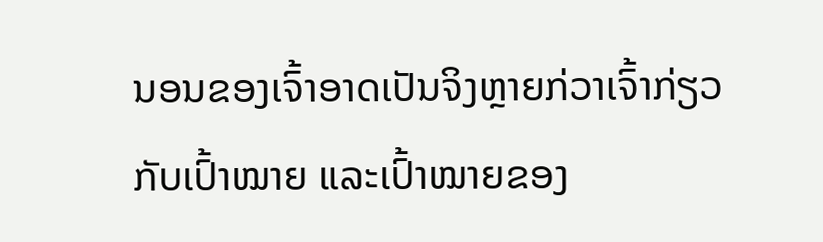ນອນຂອງເຈົ້າອາດເປັນຈິງຫຼາຍກ່ວາເຈົ້າກ່ຽວກັບເປົ້າໝາຍ ແລະເປົ້າໝາຍຂອງ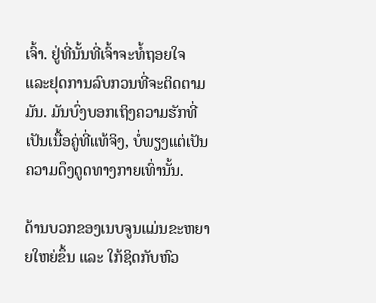ເຈົ້າ. ຢູ່ທີ່ນັ້ນທີ່ເຈົ້າຈະທໍ້ຖອຍໃຈ ແລະຢຸດການລົບກວນທີ່ຈະຕິດຕາມມັນ. ມັນບົ່ງບອກເຖິງຄວາມຮັກທີ່ເປັນເນື້ອຄູ່ທີ່ແທ້ຈິງ, ບໍ່ພຽງແຕ່ເປັນຄວາມດຶງດູດທາງກາຍເທົ່ານັ້ນ.

ດ້ານບວກຂອງເນບຈູນແມ່ນຂະຫຍາຍໃຫຍ່ຂຶ້ນ ແລະ ໃກ້ຊິດກັບຫົວ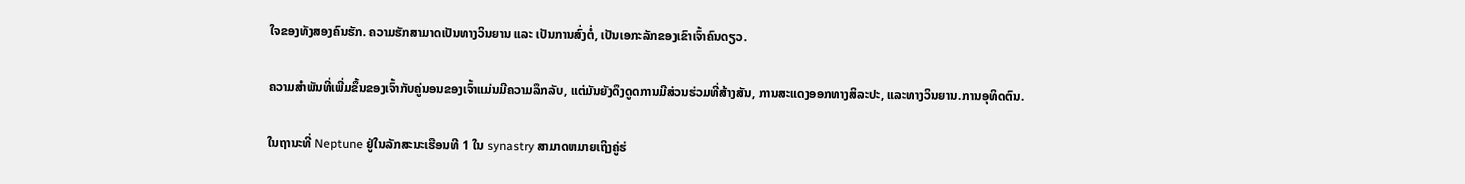ໃຈຂອງທັງສອງຄົນຮັກ. ຄວາມຮັກສາມາດເປັນທາງວິນຍານ ແລະ ເປັນການສົ່ງຕໍ່, ເປັນເອກະລັກຂອງເຂົາເຈົ້າຄົນດຽວ.

ຄວາມສຳພັນທີ່ເພີ່ມຂຶ້ນຂອງເຈົ້າກັບຄູ່ນອນຂອງເຈົ້າແມ່ນມີຄວາມລຶກລັບ, ແຕ່ມັນຍັງດຶງດູດການມີສ່ວນຮ່ວມທີ່ສ້າງສັນ, ການສະແດງອອກທາງສິລະປະ, ແລະທາງວິນຍານ.ການອຸທິດຕົນ.

ໃນຖານະທີ່ Neptune ຢູ່ໃນລັກສະນະເຮືອນທີ 1 ໃນ synastry ສາມາດຫມາຍເຖິງຄູ່ຮ່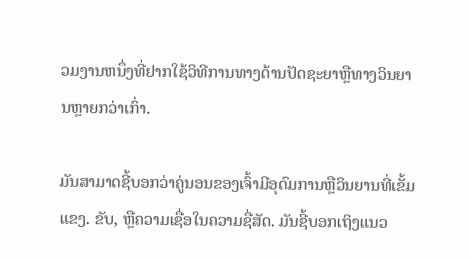ວມງານຫນຶ່ງທີ່ຢາກໃຊ້ວິທີການທາງດ້ານປັດຊະຍາຫຼືທາງວິນຍານຫຼາຍກວ່າເກົ່າ.

ມັນສາມາດຊີ້ບອກວ່າຄູ່ນອນຂອງເຈົ້າມີອຸດົມການຫຼືວິນຍານທີ່ເຂັ້ມແຂງ. ຂັບ, ຫຼືຄວາມເຊື່ອໃນຄວາມຊື່ສັດ. ມັນຊີ້ບອກເຖິງແນວ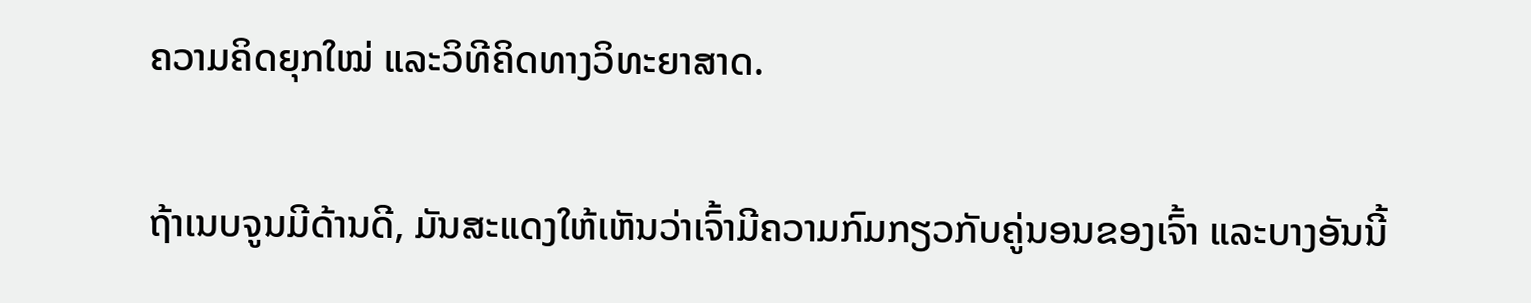ຄວາມຄິດຍຸກໃໝ່ ແລະວິທີຄິດທາງວິທະຍາສາດ.

ຖ້າເນບຈູນມີດ້ານດີ, ມັນສະແດງໃຫ້ເຫັນວ່າເຈົ້າມີຄວາມກົມກຽວກັບຄູ່ນອນຂອງເຈົ້າ ແລະບາງອັນນີ້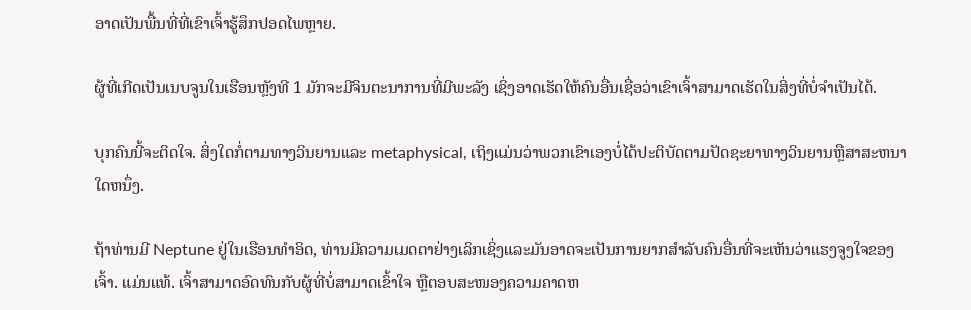ອາດເປັນພື້ນທີ່ທີ່ເຂົາເຈົ້າຮູ້ສຶກປອດໄພຫຼາຍ.

ຜູ້ທີ່ເກີດເປັນເນບຈູນໃນເຮືອນຫຼັງທີ 1 ມັກຈະມີຈິນຕະນາການທີ່ມີພະລັງ ເຊິ່ງອາດເຮັດໃຫ້ຄົນອື່ນເຊື່ອວ່າເຂົາເຈົ້າສາມາດເຮັດໃນສິ່ງທີ່ບໍ່ຈໍາເປັນໄດ້.

ບຸກຄົນນີ້ຈະຕິດໃຈ. ສິ່ງໃດກໍ່ຕາມທາງວິນຍານແລະ metaphysical, ເຖິງແມ່ນວ່າພວກເຂົາເອງບໍ່ໄດ້ປະຕິບັດຕາມປັດຊະຍາທາງວິນຍານຫຼືສາສະຫນາໃດຫນຶ່ງ.

ຖ້າທ່ານມີ Neptune ຢູ່ໃນເຮືອນທໍາອິດ, ທ່ານມີຄວາມເມດຕາຢ່າງເລິກເຊິ່ງແລະມັນອາດຈະເປັນການຍາກສໍາລັບຄົນອື່ນທີ່ຈະເຫັນວ່າແຮງຈູງໃຈຂອງເຈົ້າ. ແມ່ນແທ້. ເຈົ້າສາມາດອົດທົນກັບຜູ້ທີ່ບໍ່ສາມາດເຂົ້າໃຈ ຫຼືຕອບສະໜອງຄວາມຄາດຫ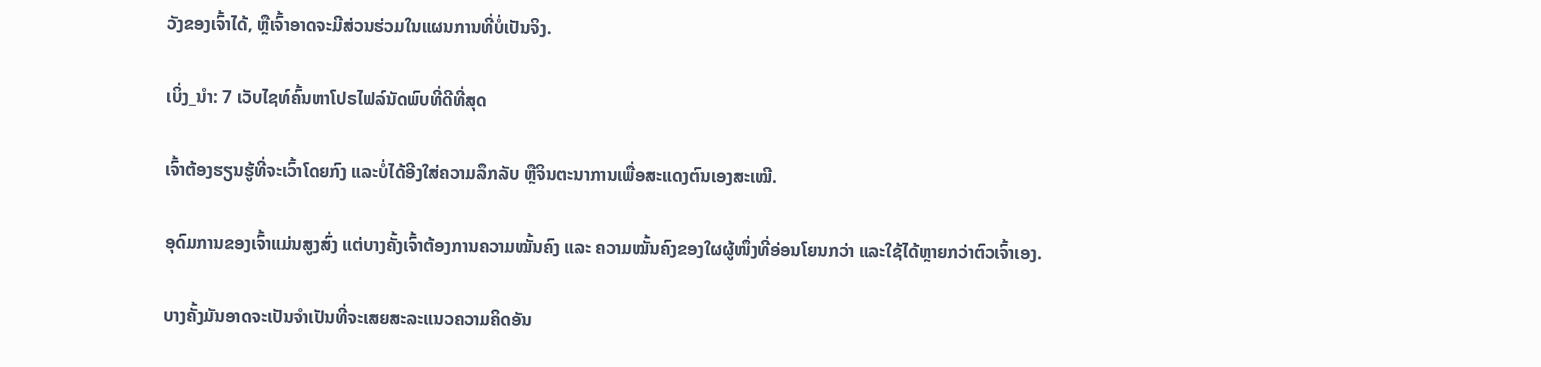ວັງຂອງເຈົ້າໄດ້, ຫຼືເຈົ້າອາດຈະມີສ່ວນຮ່ວມໃນແຜນການທີ່ບໍ່ເປັນຈິງ.

ເບິ່ງ_ນຳ: 7 ເວັບໄຊທ໌ຄົ້ນຫາໂປຣໄຟລ໌ນັດພົບທີ່ດີທີ່ສຸດ

ເຈົ້າຕ້ອງຮຽນຮູ້ທີ່ຈະເວົ້າໂດຍກົງ ແລະບໍ່ໄດ້ອີງໃສ່ຄວາມລຶກລັບ ຫຼືຈິນຕະນາການເພື່ອສະແດງຕົນເອງສະເໝີ.

ອຸດົມການຂອງເຈົ້າແມ່ນສູງສົ່ງ ແຕ່ບາງຄັ້ງເຈົ້າຕ້ອງການຄວາມໝັ້ນຄົງ ແລະ ຄວາມໝັ້ນຄົງຂອງໃຜຜູ້ໜຶ່ງທີ່ອ່ອນໂຍນກວ່າ ແລະໃຊ້ໄດ້ຫຼາຍກວ່າຕົວເຈົ້າເອງ.

ບາງຄັ້ງມັນອາດຈະເປັນຈຳເປັນທີ່ຈະເສຍສະລະແນວຄວາມຄິດອັນ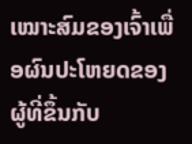ເໝາະສົມຂອງເຈົ້າເພື່ອຜົນປະໂຫຍດຂອງຜູ້ທີ່ຂຶ້ນກັບ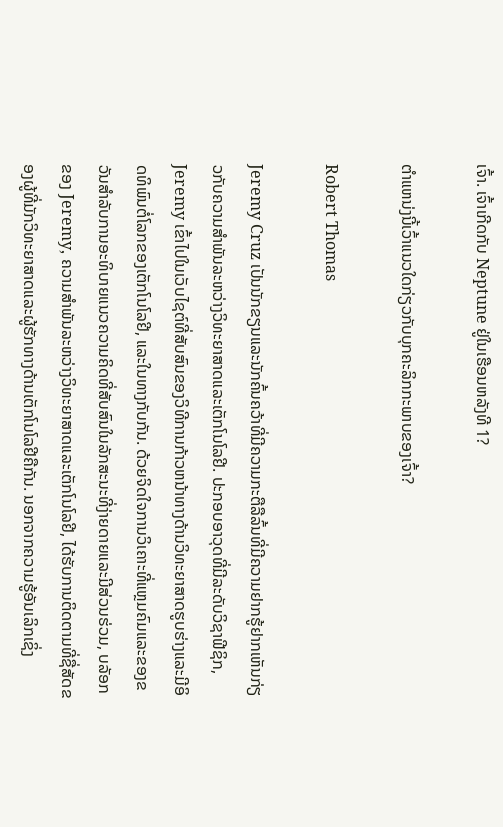ເຈົ້າ. ເຈົ້າເກີດກັບ Neptune ຢູ່ໃນເຮືອນຫລັງທີ 1?

ຕໍາແຫນ່ງນີ້ເວົ້າແນວໃດກ່ຽວກັບບຸກຄະລິກກະພາບຂອງເຈົ້າ?

Robert Thomas

Jeremy Cruz ເປັນນັກຂຽນແລະນັກຄົ້ນຄວ້າທີ່ມີຄວາມກະຕືລືລົ້ນທີ່ມີຄວາມຢາກຮູ້ຢາກເຫັນກ່ຽວກັບຄວາມສໍາພັນລະຫວ່າງວິທະຍາສາດແລະເຕັກໂນໂລຢີ. ປະກອບອາວຸດທີ່ມີລະດັບວິຊາຟີຊິກ, Jeremy ເຂົ້າໄປໃນເວັບໄຊຕ໌ທີ່ສັບສົນຂອງວິທີການກ້າວຫນ້າທາງດ້ານວິທະຍາສາດຮູບຮ່າງແລະມີອິດທິພົນຕໍ່ໂລກຂອງເຕັກໂນໂລຢີ, ແລະໃນທາງກັບກັນ. ດ້ວຍຈິດໃຈການວິເຄາະທີ່ແຫຼມຄົມແລະຂອງຂວັນສໍາລັບການອະທິບາຍແນວຄວາມຄິດທີ່ສັບສົນໃນລັກສະນະທີ່ງ່າຍດາຍແລະມີສ່ວນຮ່ວມ, ບລັອກຂອງ Jeremy, ຄວາມສໍາພັນລະຫວ່າງວິທະຍາສາດແລະເຕັກໂນໂລຢີ, ໄດ້ຮັບການຕິດຕາມທີ່ຊື່ສັດຂອງຜູ້ທີ່ມັກວິທະຍາສາດແລະຜູ້ຮັກທາງດ້ານເຕັກໂນໂລຢີຄືກັນ. ນອກຈາກຄວາມຮູ້ອັນເລິກເຊິ່ງ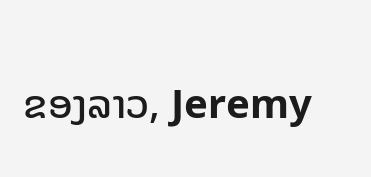ຂອງລາວ, Jeremy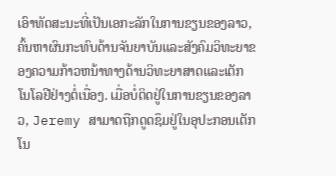ເອົາທັດສະນະທີ່ເປັນເອກະລັກໃນການຂຽນຂອງລາວ, ຄົ້ນຫາຜົນກະທົບດ້ານຈັນຍາບັນແລະສັງຄົມວິທະຍາຂອງຄວາມກ້າວຫນ້າທາງດ້ານວິທະຍາສາດແລະເຕັກໂນໂລຢີຢ່າງຕໍ່ເນື່ອງ. ເມື່ອບໍ່ຕິດຢູ່ໃນການຂຽນຂອງລາວ, Jeremy ສາມາດຖືກດູດຊຶມຢູ່ໃນອຸປະກອນເຕັກໂນ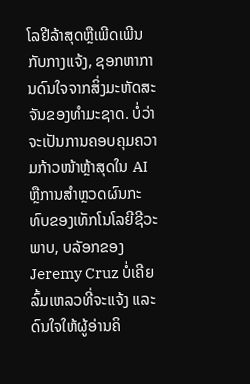ໂລຢີລ້າສຸດຫຼືເພີດເພີນກັບກາງແຈ້ງ, ຊອກຫາການດົນໃຈຈາກສິ່ງມະຫັດສະຈັນຂອງທໍາມະຊາດ. ບໍ່ວ່າຈະເປັນການຄອບຄຸມຄວາມກ້າວໜ້າຫຼ້າສຸດໃນ AI ຫຼືການສຳຫຼວດຜົນກະທົບຂອງເທັກໂນໂລຍີຊີວະພາບ, ບລັອກຂອງ Jeremy Cruz ບໍ່ເຄີຍລົ້ມເຫລວທີ່ຈະແຈ້ງ ແລະດົນໃຈໃຫ້ຜູ້ອ່ານຄິ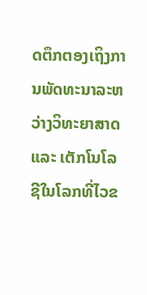ດຕຶກຕອງເຖິງການພັດທະນາລະຫວ່າງວິທະຍາສາດ ແລະ ເຕັກໂນໂລຊີໃນໂລກທີ່ໄວຂ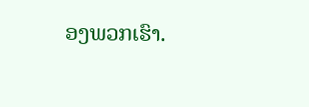ອງພວກເຮົາ.